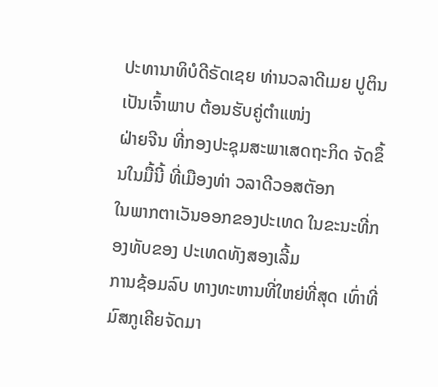ປະທານາທິບໍດີຣັດເຊຍ ທ່ານວລາດີເມຍ ປູຕິນ ເປັນເຈົ້າພາບ ຕ້ອນຮັບຄູ່ຕຳແໜ່ງ
ຝ່າຍຈີນ ທີ່ກອງປະຊຸມສະພາເສດຖະກິດ ຈັດຂຶ້ນໃນມື້ນີ້ ທີ່ເມືອງທ່າ ວລາດີວອສຕັອກ
ໃນພາກຕາເວັນອອກຂອງປະເທດ ໃນຂະນະທີ່ກອງທັບຂອງ ປະເທດທັງສອງເລີ້ມ
ການຊ້ອມລົບ ທາງທະຫານທີ່ໃຫຍ່ທີ່ສຸດ ເທົ່າທີ່ມົສກູເຄີຍຈັດມາ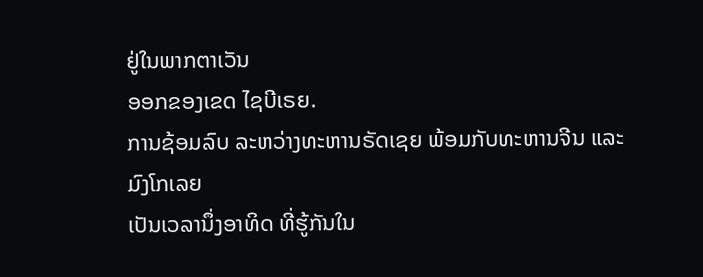ຢູ່ໃນພາກຕາເວັນ
ອອກຂອງເຂດ ໄຊບີເຣຍ.
ການຊ້ອມລົບ ລະຫວ່າງທະຫານຣັດເຊຍ ພ້ອມກັບທະຫານຈີນ ແລະມົງໂກເລຍ
ເປັນເວລານຶ່ງອາທິດ ທີ່ຮູ້ກັນໃນ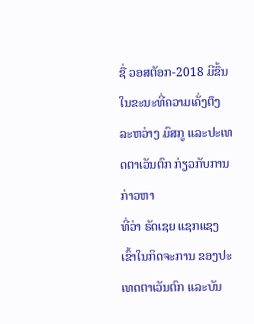ຊື່ ວອສຕັອກ-2018 ມີຂຶ້ນໃນຂະນະທີ່ຄວາມເຄັ່ງຕຶງ
ລະຫວ່າງ ມົສກູ ແລະປະເທດຕາເວັນຕົກ ກ່ຽວກັບການ ກ່າວຫາ
ທີ່ວ່າ ຣັດເຊຍ ແຊກແຊງເຂົ້າໃນກິດຈະການ ຂອງປະເທດຕາເວັນຕົກ ແລະບັນ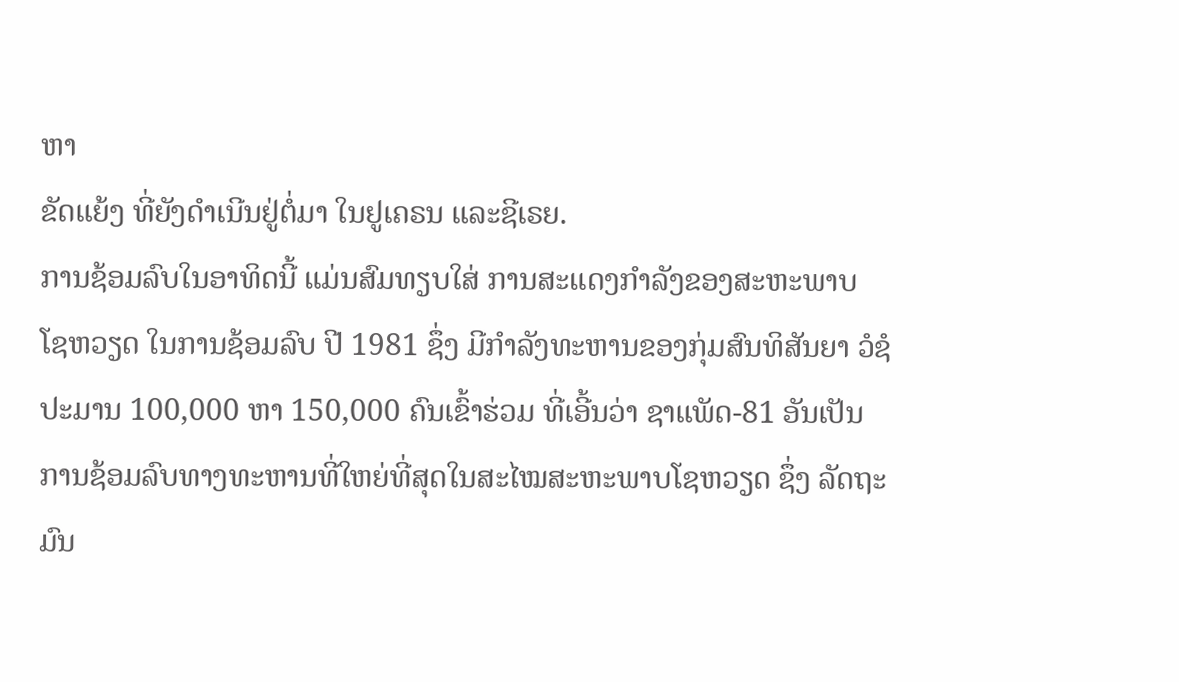ຫາ
ຂັດແຍ້ງ ທີ່ຍັງດຳເນີນຢູ່ຕໍ່ມາ ໃນຢູເຄຣນ ແລະຊີເຣຍ.
ການຊ້ອມລົບໃນອາທິດນີ້ ແມ່ນສົມທຽບໃສ່ ການສະແດງກຳລັງຂອງສະຫະພາບ
ໂຊຫວຽດ ໃນການຊ້ອມລົບ ປີ 1981 ຊຶ່ງ ມີກຳລັງທະຫານຂອງກຸ່ມສົນທິສັນຍາ ວໍຊໍ
ປະມານ 100,000 ຫາ 150,000 ຄົນເຂົ້າຮ່ວມ ທີ່ເອີ້ນວ່າ ຊາແພັດ-81 ອັນເປັນ
ການຊ້ອມລົບທາງທະຫານທີ່ໃຫຍ່ທີ່ສຸດໃນສະໄໝສະຫະພາບໂຊຫວຽດ ຊຶ່ງ ລັດຖະມົນ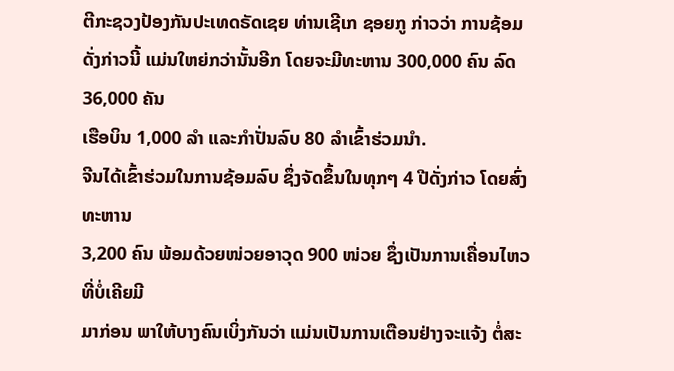ຕີກະຊວງປ້ອງກັນປະເທດຣັດເຊຍ ທ່ານເຊີເກ ຊອຍກູ ກ່າວວ່າ ການຊ້ອມ
ດັ່ງກ່າວນີ້ ແມ່ນໃຫຍ່ກວ່ານັ້ນອີກ ໂດຍຈະມີທະຫານ 300,000 ຄົນ ລົດ 36,000 ຄັນ
ເຮືອບິນ 1,000 ລຳ ແລະກຳປັ່ນລົບ 80 ລຳເຂົ້າຮ່ວມນຳ.
ຈີນໄດ້ເຂົ້າຮ່ວມໃນການຊ້ອມລົບ ຊຶ່ງຈັດຂຶ້ນໃນທຸກໆ 4 ປີດັ່ງກ່າວ ໂດຍສົ່ງທະຫານ
3,200 ຄົນ ພ້ອມດ້ວຍໜ່ວຍອາວຸດ 900 ໜ່ວຍ ຊຶ່ງເປັນການເຄື່ອນໄຫວທີ່ບໍ່ເຄີຍມີ
ມາກ່ອນ ພາໃຫ້ບາງຄົນເບິ່ງກັນວ່າ ແມ່ນເປັນການເຕືອນຢ່າງຈະແຈ້ງ ຕໍ່ສະ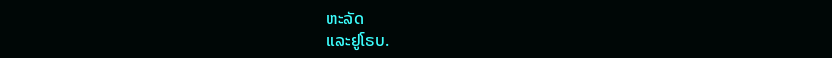ຫະລັດ
ແລະຢູໂຣບ.